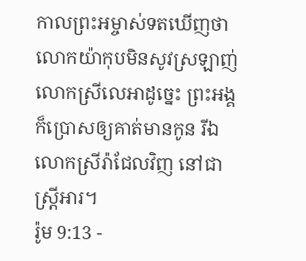កាលព្រះអម្ចាស់ទតឃើញថា លោកយ៉ាកុបមិនសូវស្រឡាញ់លោកស្រីលេអាដូច្នេះ ព្រះអង្គក៏ប្រោសឲ្យគាត់មានកូន រីឯលោកស្រីរ៉ាជែលវិញ នៅជាស្ត្រីអារ។
រ៉ូម 9:13 -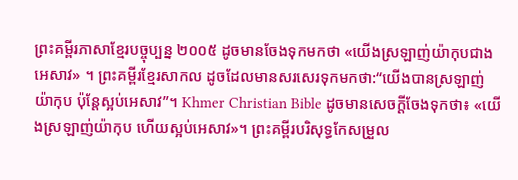ព្រះគម្ពីរភាសាខ្មែរបច្ចុប្បន្ន ២០០៥ ដូចមានចែងទុកមកថា «យើងស្រឡាញ់យ៉ាកុបជាងអេសាវ» ។ ព្រះគម្ពីរខ្មែរសាកល ដូចដែលមានសរសេរទុកមកថា:“យើងបានស្រឡាញ់យ៉ាកុប ប៉ុន្តែស្អប់អេសាវ”។ Khmer Christian Bible ដូចមានសេចក្ដីចែងទុកថា៖ «យើងស្រឡាញ់យ៉ាកុប ហើយស្អប់អេសាវ»។ ព្រះគម្ពីរបរិសុទ្ធកែសម្រួល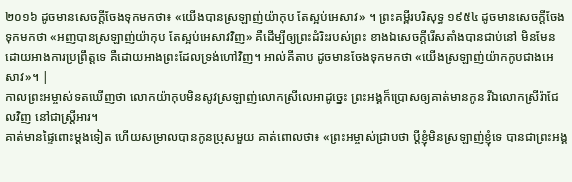២០១៦ ដូចមានសេចក្តីចែងទុកមកថា៖ «យើងបានស្រឡាញ់យ៉ាកុប តែស្អប់អេសាវ» ។ ព្រះគម្ពីរបរិសុទ្ធ ១៩៥៤ ដូចមានសេចក្ដីចែងទុកមកថា «អញបានស្រឡាញ់យ៉ាកុប តែស្អប់អេសាវវិញ» គឺដើម្បីឲ្យព្រះដំរិះរបស់ព្រះ ខាងឯសេចក្ដីរើសតាំងបានជាប់នៅ មិនមែនដោយអាងការប្រព្រឹត្តទេ គឺដោយអាងព្រះដែលទ្រង់ហៅវិញ។ អាល់គីតាប ដូចមានចែងទុកមកថា «យើងស្រឡាញ់យ៉ាកកូបជាងអេសាវ»។ |
កាលព្រះអម្ចាស់ទតឃើញថា លោកយ៉ាកុបមិនសូវស្រឡាញ់លោកស្រីលេអាដូច្នេះ ព្រះអង្គក៏ប្រោសឲ្យគាត់មានកូន រីឯលោកស្រីរ៉ាជែលវិញ នៅជាស្ត្រីអារ។
គាត់មានផ្ទៃពោះម្ដងទៀត ហើយសម្រាលបានកូនប្រុសមួយ គាត់ពោលថា៖ «ព្រះអម្ចាស់ជ្រាបថា ប្ដីខ្ញុំមិនស្រឡាញ់ខ្ញុំទេ បានជាព្រះអង្គ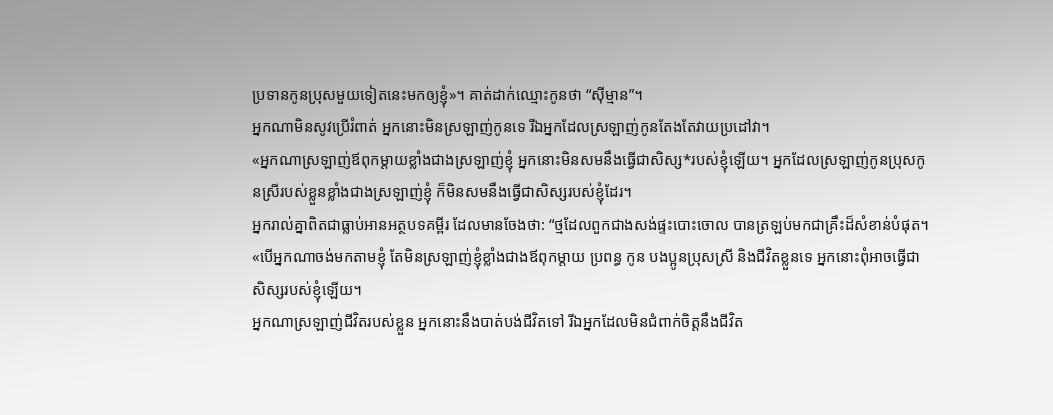ប្រទានកូនប្រុសមួយទៀតនេះមកឲ្យខ្ញុំ»។ គាត់ដាក់ឈ្មោះកូនថា “ស៊ីម្មាន”។
អ្នកណាមិនសូវប្រើរំពាត់ អ្នកនោះមិនស្រឡាញ់កូនទេ រីឯអ្នកដែលស្រឡាញ់កូនតែងតែវាយប្រដៅវា។
«អ្នកណាស្រឡាញ់ឪពុកម្ដាយខ្លាំងជាងស្រឡាញ់ខ្ញុំ អ្នកនោះមិនសមនឹងធ្វើជាសិស្ស*របស់ខ្ញុំឡើយ។ អ្នកដែលស្រឡាញ់កូនប្រុសកូនស្រីរបស់ខ្លួនខ្លាំងជាងស្រឡាញ់ខ្ញុំ ក៏មិនសមនឹងធ្វើជាសិស្សរបស់ខ្ញុំដែរ។
អ្នករាល់គ្នាពិតជាធ្លាប់អានអត្ថបទគម្ពីរ ដែលមានចែងថា: “ថ្មដែលពួកជាងសង់ផ្ទះបោះចោល បានត្រឡប់មកជាគ្រឹះដ៏សំខាន់បំផុត។
«បើអ្នកណាចង់មកតាមខ្ញុំ តែមិនស្រឡាញ់ខ្ញុំខ្លាំងជាងឪពុកម្ដាយ ប្រពន្ធ កូន បងប្អូនប្រុសស្រី និងជីវិតខ្លួនទេ អ្នកនោះពុំអាចធ្វើជាសិស្សរបស់ខ្ញុំឡើយ។
អ្នកណាស្រឡាញ់ជីវិតរបស់ខ្លួន អ្នកនោះនឹងបាត់បង់ជីវិតទៅ រីឯអ្នកដែលមិនជំពាក់ចិត្តនឹងជីវិត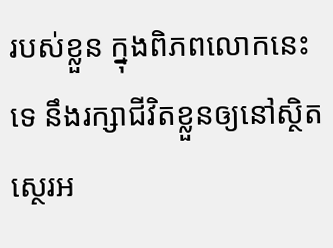របស់ខ្លួន ក្នុងពិភពលោកនេះទេ នឹងរក្សាជីវិតខ្លួនឲ្យនៅស្ថិតស្ថេរអ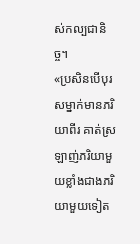ស់កល្បជានិច្ច។
«ប្រសិនបើបុរសម្នាក់មានភរិយាពីរ គាត់ស្រឡាញ់ភរិយាមួយខ្លាំងជាងភរិយាមួយទៀត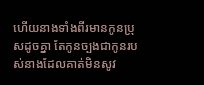ហើយនាងទាំងពីរមានកូនប្រុសដូចគ្នា តែកូនច្បងជាកូនរបស់នាងដែលគាត់មិនសូវ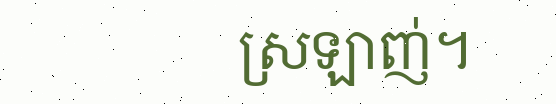ស្រឡាញ់។